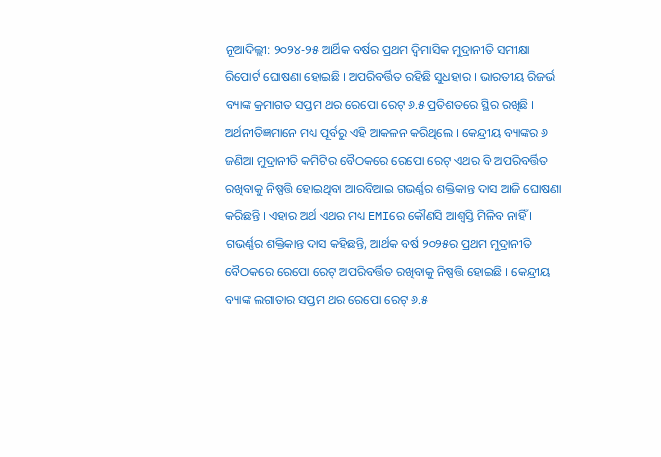ନୂଆଦିଲ୍ଲୀ: ୨୦୨୪-୨୫ ଆର୍ଥିକ ବର୍ଷର ପ୍ରଥମ ଦ୍ବିମାସିକ ମୁଦ୍ରାନୀତି ସମୀକ୍ଷା ରିପୋର୍ଟ ଘୋଷଣା ହୋଇଛି । ଅପରିବର୍ତ୍ତିତ ରହିଛି ସୁଧହାର । ଭାରତୀୟ ରିଜର୍ଭ ବ୍ୟାଙ୍କ କ୍ରମାଗତ ସପ୍ତମ ଥର ରେପୋ ରେଟ୍ ୬.୫ ପ୍ରତିଶତରେ ସ୍ଥିର ରଖିଛି । ଅର୍ଥନୀତିଜ୍ଞମାନେ ମଧ୍ୟ ପୂର୍ବରୁ ଏହି ଆକଳନ କରିଥିଲେ । କେନ୍ଦ୍ରୀୟ ବ୍ୟାଙ୍କର ୬ ଜଣିଆ ମୁଦ୍ରାନୀତି କମିଟିର ବୈଠକରେ ରେପୋ ରେଟ୍ ଏଥର ବି ଅପରିବର୍ତ୍ତିତ ରଖିବାକୁ ନିଷ୍ପତ୍ତି ହୋଇଥିବା ଆରବିଆଇ ଗଭର୍ଣ୍ଣର ଶକ୍ତିକାନ୍ତ ଦାସ ଆଜି ଘୋଷଣା କରିଛନ୍ତି । ଏହାର ଅର୍ଥ ଏଥର ମଧ୍ୟ EMIରେ କୌଣସି ଆଶ୍ବସ୍ତି ମିଳିବ ନାହିଁ ।
ଗଭର୍ଣ୍ଣର ଶକ୍ତିକାନ୍ତ ଦାସ କହିଛନ୍ତି, ଆର୍ଥକ ବର୍ଷ ୨୦୨୫ର ପ୍ରଥମ ମୁଦ୍ରାନୀତି ବୈଠକରେ ରେପୋ ରେଟ୍ ଅପରିବର୍ତ୍ତିତ ରଖିବାକୁ ନିଷ୍ପତ୍ତି ହୋଇଛି । କେନ୍ଦ୍ରୀୟ ବ୍ୟାଙ୍କ ଲଗାତାର ସପ୍ତମ ଥର ରେପୋ ରେଟ୍ ୬.୫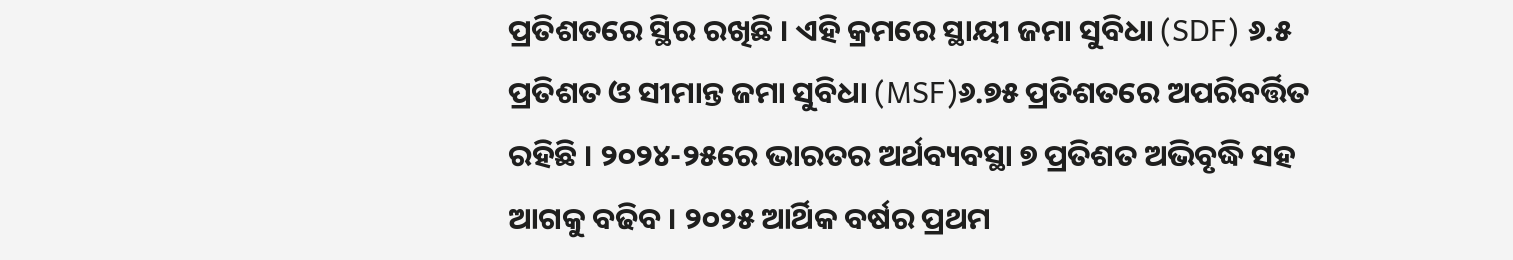ପ୍ରତିଶତରେ ସ୍ଥିର ରଖିଛି । ଏହି କ୍ରମରେ ସ୍ଥାୟୀ ଜମା ସୁବିଧା (SDF) ୬.୫ ପ୍ରତିଶତ ଓ ସୀମାନ୍ତ ଜମା ସୁବିଧା (MSF)୬.୭୫ ପ୍ରତିଶତରେ ଅପରିବର୍ତ୍ତିତ ରହିଛି । ୨୦୨୪-୨୫ରେ ଭାରତର ଅର୍ଥବ୍ୟବସ୍ଥା ୭ ପ୍ରତିଶତ ଅଭିବୃଦ୍ଧି ସହ ଆଗକୁ ବଢିବ । ୨୦୨୫ ଆର୍ଥିକ ବର୍ଷର ପ୍ରଥମ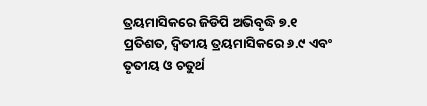ତ୍ରୟମାସିକରେ ଜିଡିପି ଅଭିବୃଦ୍ଧି ୭.୧ ପ୍ରତିଶତ, ଦ୍ବିତୀୟ ତ୍ରୟମାସିକରେ ୬.୯ ଏବଂ ତୃତୀୟ ଓ ଚତୁର୍ଥ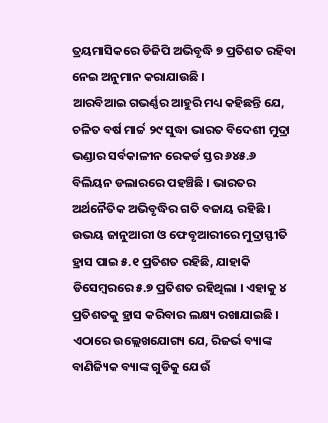ତ୍ରୟମାସିକରେ ଡିଜିପି ଅଭିବୃଦ୍ଧି ୭ ପ୍ରତିଶତ ରହିବା ନେଇ ଅନୁମାନ କରାଯାଉଛି ।
ଆରବିଆଇ ଗଭର୍ଣ୍ଣର ଆହୁରି ମଧ୍ୟ କହିଛନ୍ତି ଯେ, ଚଳିତ ବର୍ଷ ମାର୍ଚ୍ଚ ୨୯ ସୁଦ୍ଧା ଭାରତ ବିଦେଶୀ ମୁଦ୍ରା ଭଣ୍ଡାର ସର୍ବକାଳୀନ ରେକର୍ଡ ସ୍ତର ୬୪୫.୬ ବିଲିୟନ ଡଲାରରେ ପହଞ୍ଚିଛି । ଭାରତର ଅର୍ଥନୈତିକ ଅଭିବୃଦ୍ଧିର ଗତି ବଜାୟ ରହିଛି । ଉଭୟ ଜାନୁଆରୀ ଓ ଫେବୃଆରୀରେ ମୁଦ୍ରାସ୍ଫୀତି ହ୍ରାସ ପାଇ ୫.୧ ପ୍ରତିଶତ ରହିଛି, ଯାହାକି ଡିସେମ୍ବରରେ ୫.୭ ପ୍ରତିଶତ ରହିଥିଲା । ଏହାକୁ ୪ ପ୍ରତିଶତକୁ ହ୍ରାସ କରିବାର ଲକ୍ଷ୍ୟ ରଖାଯାଇଛି ।
ଏଠାରେ ଉଲ୍ଲେଖଯୋଗ୍ୟ ଯେ, ରିଜର୍ଭ ବ୍ୟାଙ୍କ ବାଣିଜ୍ୟିକ ବ୍ୟାଙ୍କ ଗୁଡିକୁ ଯେଉଁ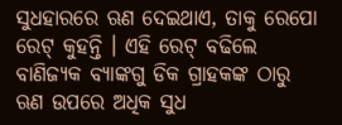ସୁଧହାରରେ ଋଣ ଦେଇଥାଏ, ତାକୁ ରେପୋ ରେଟ୍ କୁହନ୍ତି । ଏହି ରେଟ୍ ବଢିଲେ ବାଣିଜ୍ୟକ ବ୍ୟାଙ୍କଗୁ ଡିକ ଗ୍ରାହକଙ୍କ ଠାରୁ ଋଣ ଉପରେ ଅଧିକ ସୁଧ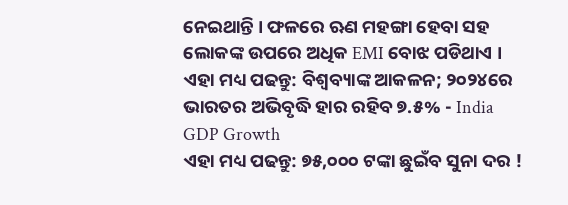ନେଇଥାନ୍ତି । ଫଳରେ ଋଣ ମହଙ୍ଗା ହେବା ସହ ଲୋକଙ୍କ ଉପରେ ଅଧିକ EMI ବୋଝ ପଡିଥାଏ ।
ଏହା ମଧ୍ୟ ପଢନ୍ତୁ: ବିଶ୍ବବ୍ୟାଙ୍କ ଆକଳନ; ୨୦୨୪ରେ ଭାରତର ଅଭିବୃଦ୍ଧି ହାର ରହିବ ୭.୫% - India GDP Growth
ଏହା ମଧ୍ୟ ପଢନ୍ତୁ: ୭୫,୦୦୦ ଟଙ୍କା ଛୁଇଁବ ସୁନା ଦର !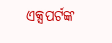ଏକ୍ସପର୍ଟଙ୍କ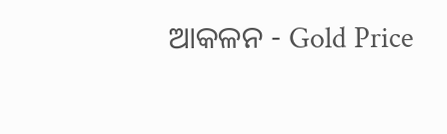ଆକଳନ - Gold Price